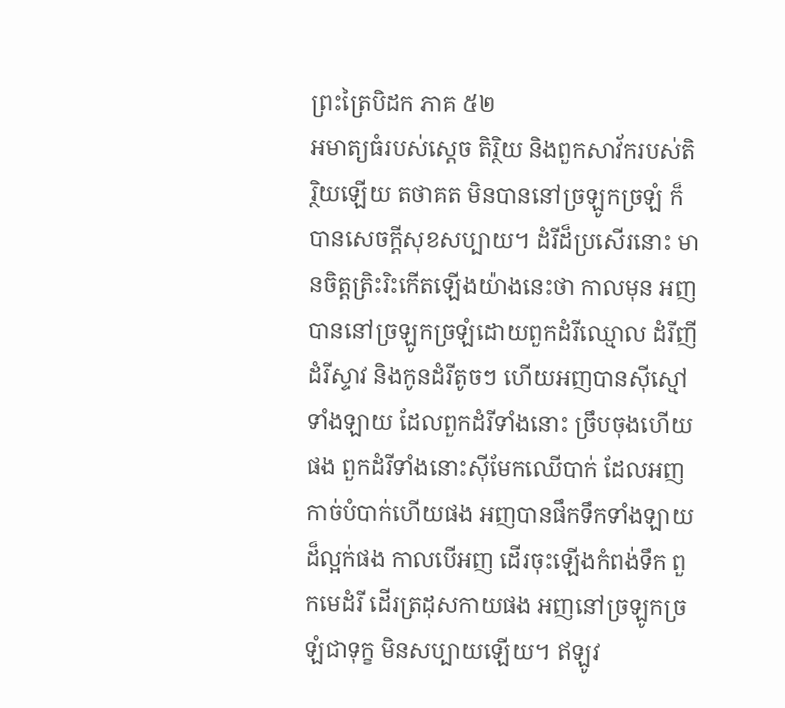ព្រះត្រៃបិដក ភាគ ៥២
អមាត្យធំរបស់ស្តេច តិរ្ថិយ និងពួកសាវ័ករបស់តិរ្ថិយឡើយ តថាគត មិនបាននៅច្រឡូកច្រឡំ ក៏បានសេចក្តីសុខសប្បាយ។ ដំរីដ៏ប្រសើរនោះ មានចិត្តត្រិះរិះកើតឡើងយ៉ាងនេះថា កាលមុន អញបាននៅច្រឡូកច្រឡំដោយពួកដំរីឈ្មោល ដំរីញី ដំរីស្ទាវ និងកូនដំរីតូចៗ ហើយអញបានស៊ីស្មៅទាំងឡាយ ដែលពួកដំរីទាំងនោះ ច្រឹបចុងហើយផង ពួកដំរីទាំងនោះស៊ីមែកឈើបាក់ ដែលអញកាច់បំបាក់ហើយផង អញបានផឹកទឹកទាំងឡាយដ៏ល្អក់ផង កាលបើអញ ដើរចុះឡើងកំពង់ទឹក ពួកមេដំរី ដើរត្រដុសកាយផង អញនៅច្រឡូកច្រឡំជាទុក្ខ មិនសប្បាយឡើយ។ ឥឡូវ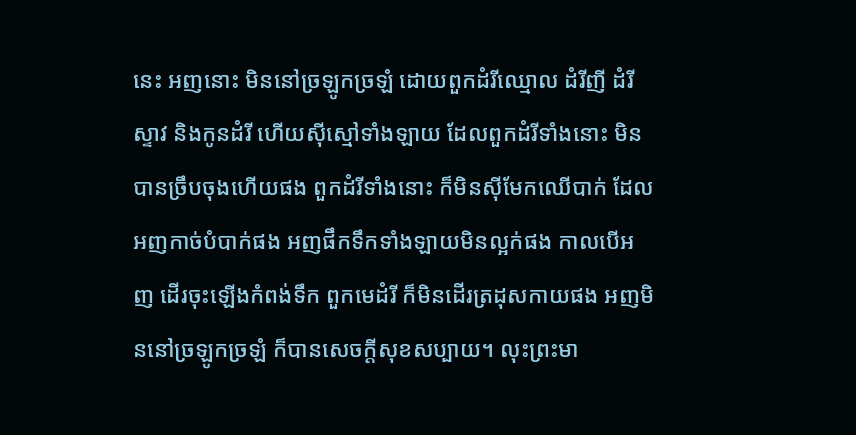នេះ អញនោះ មិននៅច្រឡូកច្រឡំ ដោយពួកដំរីឈ្មោល ដំរីញី ដំរីស្ទាវ និងកូនដំរី ហើយស៊ីស្មៅទាំងឡាយ ដែលពួកដំរីទាំងនោះ មិនបានច្រឹបចុងហើយផង ពួកដំរីទាំងនោះ ក៏មិនស៊ីមែកឈើបាក់ ដែលអញកាច់បំបាក់ផង អញផឹកទឹកទាំងឡាយមិនល្អក់ផង កាលបើអញ ដើរចុះឡើងកំពង់ទឹក ពួកមេដំរី ក៏មិនដើរត្រដុសកាយផង អញមិននៅច្រឡូកច្រឡំ ក៏បានសេចក្តីសុខសប្បាយ។ លុះព្រះមា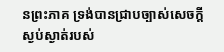នព្រះភាគ ទ្រង់បានជ្រាបច្បាស់សេចក្តីស្ងប់ស្ងាត់របស់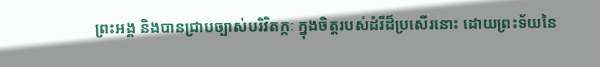ព្រះអង្គ និងបានជ្រាបច្បាស់បរិវិតក្កៈ ក្នុងចិត្តរបស់ដំរីដ៏ប្រសើរនោះ ដោយព្រះទ័យនៃ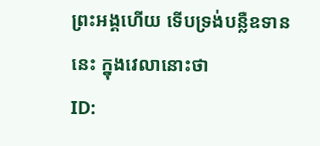ព្រះអង្គហើយ ទើបទ្រង់បន្លឺឧទាននេះ ក្នុងវេលានោះថា
ID: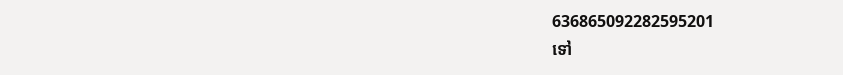636865092282595201
ទៅ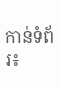កាន់ទំព័រ៖